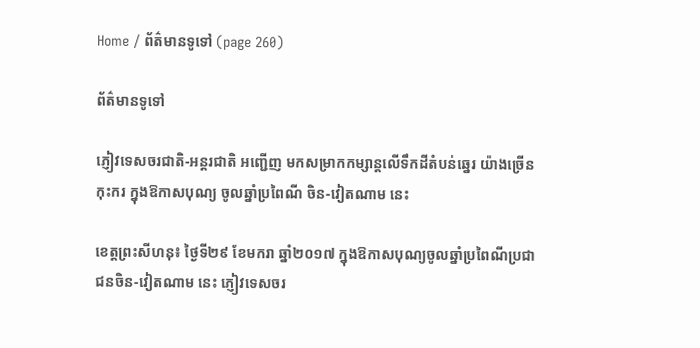Home / ព័ត៌មានទូទៅ (page 260)

ព័ត៌មានទូទៅ

ភ្ញៀវទេសចរជាតិ-អន្តរជាតិ អញ្ជើញ មកសម្រាកកម្សាន្តលើទឹកដីតំបន់ឆ្នេរ យ៉ាងច្រើនកុះករ ក្នុងឱកាសបុណ្យ ចូលឆ្នាំប្រពៃណី ចិន-វៀតណាម នេះ

ខេត្តព្រះសីហនុ៖ ថ្ងៃទី២៩ ខែមករា ឆ្នាំ២០១៧ ក្នុងឱកាសបុណ្យចូលឆ្នាំប្រពៃណីប្រជាជនចិន-វៀតណាម នេះ ភ្ញៀវទេសចរ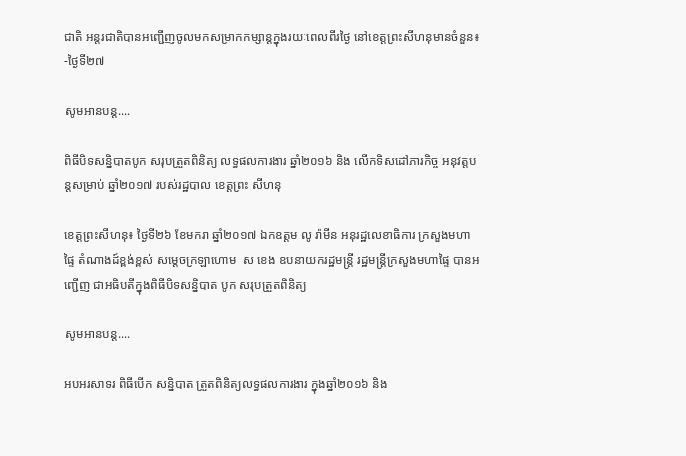ជាតិ អន្តរជាតិបានអញ្ជើញចូលមកសម្រាកកម្សាន្តក្នុងរយៈពេលពីរថ្ងៃ នៅខេត្តព្រះសីហនុមានចំនួន៖ -ថ្ងៃទី២៧

សូមអានបន្ត....

ពិធីបិទសន្និបាតបូក សរុបត្រួតពិនិត្យ លទ្ធផលការងារ ឆ្នាំ២០១៦ និង លើកទិសដៅភារកិច្ច អនុវត្តបន្តសម្រាប់ ឆ្នាំ២០១៧ របស់រដ្ឋបាល ខេត្តព្រះ សីហនុ

ខេត្តព្រះសីហនុ៖ ថ្ងៃទី២៦ ខែមករា ឆ្នាំ២០១៧ ឯកឧត្តម លូ រ៉ាមីន អនុរដ្ឋលេខាធិការ ក្រសួងមហាផ្ទៃ តំណាងដ៍ខ្ពង់ខ្ពស់ សម្ដេចក្រឡាហោម  ស ខេង ឧបនាយករដ្ឋមន្ត្រី រដ្ឋមន្ត្រីក្រសួងមហាផ្ទៃ បានអញ្ជើញ ជាអធិបតីក្នុងពិធីបិទសន្និបាត បូក សរុបត្រួតពិនិត្យ

សូមអានបន្ត....

អបអរសាទរ ពិធីបើក សន្និបាត ត្រួតពិនិត្យលទ្ធផលការងារ ក្នុងឆ្នាំ២០១៦ និង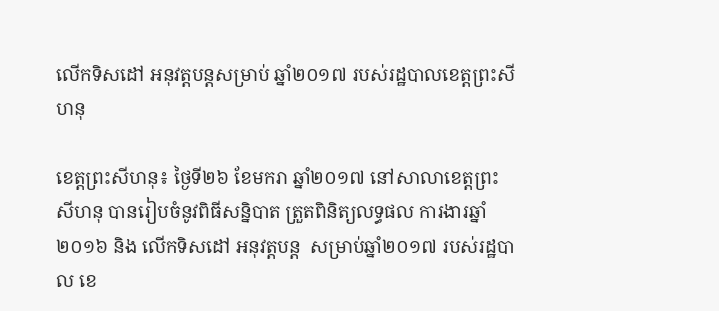លើកទិសដៅ អនុវត្តបន្តសម្រាប់ ឆ្នាំ២០១៧ របស់រដ្ឋបាលខេត្តព្រះសីហនុ

ខេត្តព្រះសីហនុ៖ ថ្ងៃទី២៦ ខែមករា ឆ្នាំ២០១៧ នៅសាលាខេត្តព្រះសីហនុ បានរៀបចំនូវពិធីសន្និបាត ត្រួតពិនិត្យលទ្ធផល ការងារឆ្នាំ២០១៦ និង លើកទិសដៅ អនុវត្តបន្ត  សម្រាប់ឆ្នាំ២០១៧ របស់រដ្ឋបាល ខេ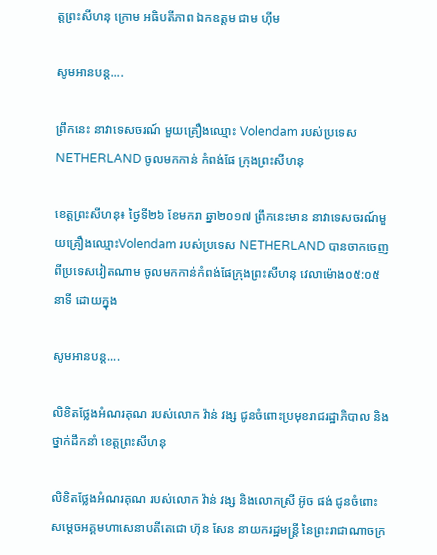ត្តព្រះសីហនុ ក្រោម អធិបតីភាព ឯកឧត្តម ជាម ហុីម

សូមអានបន្ត....

ព្រឹកនេះ នាវាទេសចរណ៍ មួយគ្រឿងឈ្មោះ Volendam របស់ប្រទេស NETHERLAND ចូលមកកាន់ កំពង់ផែ ក្រុងព្រះសីហនុ

ខេត្តព្រះសីហនុ៖ ថ្ងៃទី២៦ ខែមករា ឆ្នា២០១៧ ព្រឹកនេះមាន នាវាទេសចរណ៍មួយគ្រឿងឈ្មោះVolendam របស់ប្រទេស NETHERLAND បានចាកចេញពីប្រទេសវៀតណាម ចូលមកកាន់កំពង់ផែក្រុងព្រះសីហនុ វេលាម៉ោង០៥:០៥ នាទី ដោយក្នុង

សូមអានបន្ត....

លិខិតថ្លែងអំណរគុណ របស់លោក វ៉ាន់ វង្ស ជូនចំពោះប្រមុខរាជរដ្ឋាភិបាល និងថ្នាក់ដឹកនាំ ខេត្តព្រះសីហនុ

លិខិតថ្លែងអំណរគុណ របស់លោក វ៉ាន់ វង្ស និងលោកស្រី អ៊ូច ផង់ ជូនចំពោះសម្ដេចអគ្គមហាសេនាបតីតេជោ ហ៊ុន សែន នាយករដ្ឋមន្ត្រី នៃព្រះរាជាណាចក្រ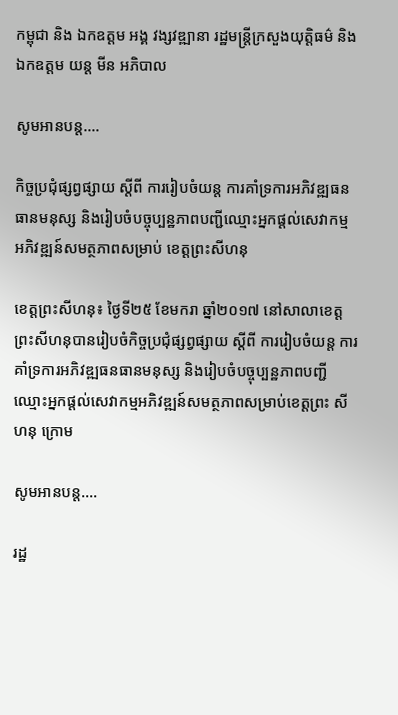កម្ពុជា និង ឯកឧត្តម អង្គ វង្សវឌ្ឍានា រដ្ឋមន្ត្រីក្រសួងយុត្តិធម៌ និង ឯកឧត្តម យន្ត មីន អភិបាល

សូមអានបន្ត....

កិច្ចប្រជុំផ្សព្វផ្សាយ ស្តីពី ការរៀបចំយន្ត ការគាំទ្រការអភិវឌ្ឍធនធានមនុស្ស និងរៀបចំបច្ចុប្បន្ឋភាពបញ្ជីឈ្មោះអ្នកផ្តល់សេវាកម្ម អភិវឌ្ឍន៍សមត្ថភាពសម្រាប់ ខេត្តព្រះសីហនុ

ខេត្តព្រះសីហនុ៖ ថ្ងៃទី២៥ ខែមករា ឆ្នាំ២០១៧ នៅសាលាខេត្តព្រះសីហនុបានរៀបចំកិច្ចប្រជុំផ្សព្វផ្សាយ ស្តីពី ការរៀបចំយន្ត ការគាំទ្រការអភិវឌ្ឍធនធានមនុស្ស និងរៀបចំបច្ចុប្បន្ឋភាពបញ្ជីឈ្មោះអ្នកផ្តល់សេវាកម្មអភិវឌ្ឍន៍សមត្ថភាពសម្រាប់ខេត្តព្រះ សីហនុ ក្រោម

សូមអានបន្ត....

រដ្ឋ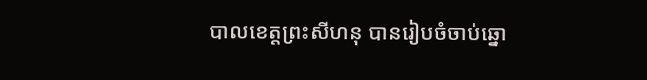បាលខេត្តព្រះសីហនុ បានរៀបចំចាប់ឆ្នោ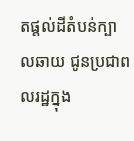តផ្តល់ដីតំបន់ក្បាលឆាយ ជូនប្រជាពលរដ្ឋក្នុង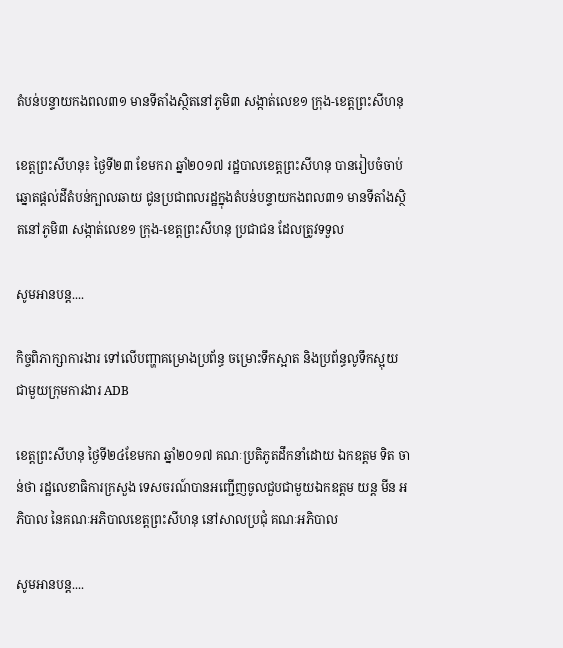តំបន់បន្ទាយកងពល៣១ មានទីតាំងស្ថិតនៅភូមិ៣ សង្កាត់លេខ១ ក្រុង-ខេត្តព្រះសីហនុ

ខេត្តព្រះសីហនុ៖ ថ្ងៃទី២៣ ខែមករា ឆ្នាំ២០១៧ រដ្ឋបាលខេត្តព្រះសីហនុ បានរៀបចំចាប់ឆ្នោតផ្តល់ដីតំបន់ក្បាលឆាយ ជូនប្រជាពលរដ្ឋក្នុងតំបន់បន្ទាយកងពល៣១ មានទីតាំងស្ថិតនៅភូមិ៣ សង្កាត់លេខ១ ក្រុង-ខេត្តព្រះសីហនុ ប្រជាជន ដែលត្រូវទទួល

សូមអានបន្ត....

កិច្ចពិភាក្សាការងារ ទៅលើបញ្ហាគម្រោងប្រព័ន្ធ ចម្រោះទឹកស្អាត និងប្រព័ន្ធលូទឹកស្អុយ ជាមួយក្រុមការងារ ADB

ខេត្តព្រះសីហនុ ថ្ងៃទី២៤ខែមករា ឆ្នាំ២០១៧ គណៈប្រតិភូតដឹកនាំដោយ ឯកឧត្តម ទិត ចាន់ថា រដ្ឋលេខាធិការក្រសួង ទេសចរណ៍បានអញ្ជើញចូលជួបជាមួយឯកឧត្តម យន្ត មីន អភិបាល នៃគណៈអភិបាលខេត្តព្រះសីហនុ នៅសាលប្រជុំ គណៈអភិបាល

សូមអានបន្ត....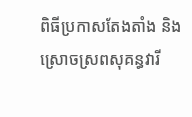ពិធីប្រកាសតែងតាំង និងស្រោចស្រពសុគន្ធវារី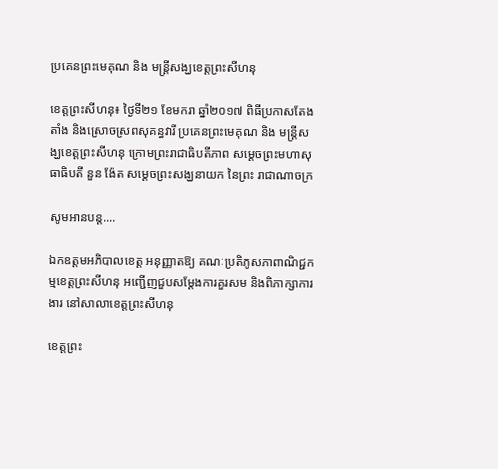ប្រគេនព្រះមេគុណ និង មន្ត្រីសង្ឃខេត្តព្រះសីហនុ

ខេត្តព្រះសីហនុ៖ ថ្ងៃទី២១ ខែមករា ឆ្នាំ២០១៧ ពិធីប្រកាសតែងតាំង និងស្រោចស្រពសុគន្ធវារី ប្រគេនព្រះមេគុណ និង មន្ត្រីសង្ឃខេត្តព្រះសីហនុ ក្រោមព្រះរាជាធិបតីភាព សម្ដេចព្រះមហាសុធាធិបតី នួន ង៉ែត សម្ដេចព្រះសង្ឃនាយក នៃព្រះ រាជាណាចក្រ

សូមអានបន្ត....

ឯកឧត្តមអភិបាលខេត្ត អនុញ្ញាតឱ្យ គណៈប្រតិភូសភាពាណិជ្ជកម្មខេត្តព្រះសីហនុ អញ្ជើញជួបសម្តែងការគួរសម និងពិភាក្សាការងារ នៅសាលាខេត្តព្រះសីហនុ

ខេត្តព្រះ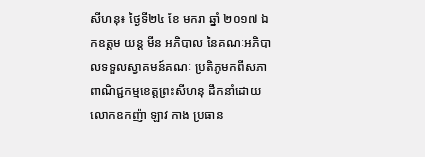សីហនុ៖ ថ្ងៃទី២៤ ខែ មករា ឆ្នាំ ២០១៧ ឯកឧត្តម យន្ត មីន អភិបាល នៃគណៈអភិបាលទទួលស្វាគមន៍គណៈ ប្រតិភូមកពីសភាពាណិជ្ជកម្មខេត្តព្រះសីហនុ ដឹកនាំដោយ លោកឧកញ៉ា ឡាវ កាង ប្រធាន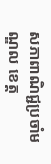សភាពាណិជ្ជប្រចាំមណ្ឌល ខេត្ត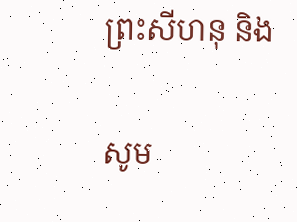ព្រះសីហនុ និង

សូម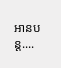អានបន្ត....